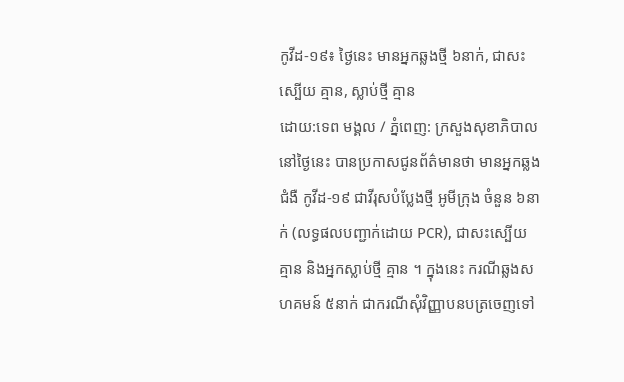កូវីដ-១៩៖ ថ្ងៃនេះ មានអ្នកឆ្លងថ្មី ៦នាក់, ជាសះស្បើយ គ្មាន, ស្លាប់ថ្មី គ្មាន
ដោយ:ទេព មង្គល / ភ្នំពេញ: ក្រសួងសុខាភិបាល នៅថ្ងៃនេះ បានប្រកាសជូនព័ត៌មានថា មានអ្នកឆ្លងជំងឺ កូវីដ-១៩ ជាវីរុសបំប្លែងថ្មី អូមីក្រុង ចំនួន ៦នាក់ (លទ្ធផលបញ្ជាក់ដោយ PCR), ជាសះស្បើយ គ្មាន និងអ្នកស្លាប់ថ្មី គ្មាន ។ ក្នុងនេះ ករណីឆ្លងសហគមន៍ ៥នាក់ ជាករណីសុំវិញ្ញាបនបត្រចេញទៅ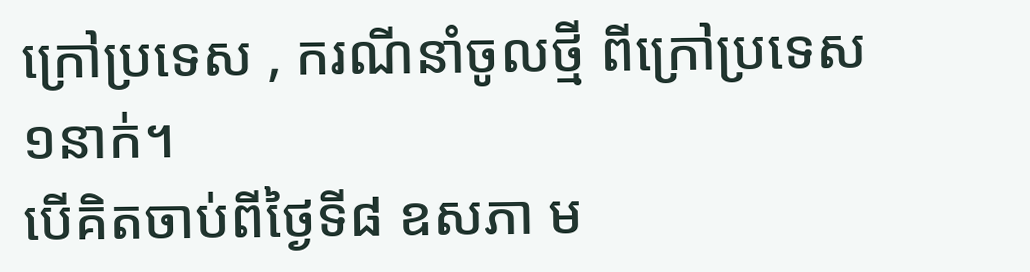ក្រៅប្រទេស , ករណីនាំចូលថ្មី ពីក្រៅប្រទេស ១នាក់។
បើគិតចាប់ពីថ្ងៃទី៨ ឧសភា ម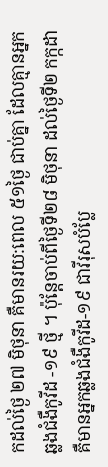កដល់ថ្ងៃ ២៧ មិថុនា គឺមានរយ:ពេល ៥១ថ្ងៃ ជាប់គ្នា ដែលគ្មានអ្នកឆ្លងជំងឺកូវីដ -១៩ ថ្មី ។ ប៉ុន្តែចាប់ពីថ្ងៃទី២៨ មិថុនា ដល់ថ្ងៃទី២ កក្កដា គឺមានអ្នកឆ្លងជំងឺកូវីដ-១៩ ជាវីរុសបំប្លែ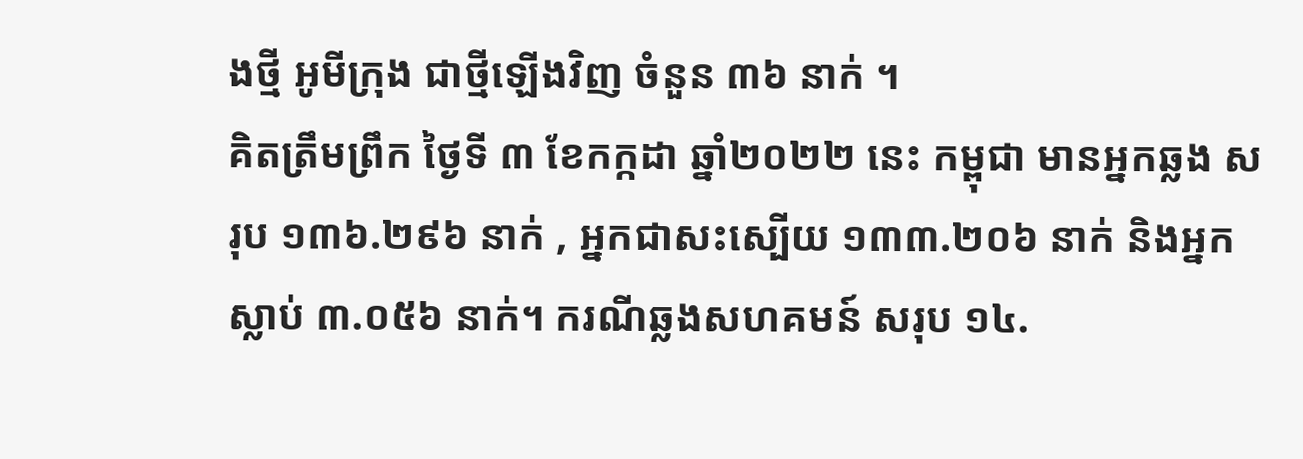ងថ្មី អូមីក្រុង ជាថ្មីឡើងវិញ ចំនួន ៣៦ នាក់ ។
គិតត្រឹមព្រឹក ថ្ងៃទី ៣ ខែកក្កដា ឆ្នាំ២០២២ នេះ កម្ពុជា មានអ្នកឆ្លង សរុប ១៣៦.២៩៦ នាក់ , អ្នកជាសះស្បើយ ១៣៣.២០៦ នាក់ និងអ្នកស្លាប់ ៣.០៥៦ នាក់។ ករណីឆ្លងសហគមន៍ សរុប ១៤.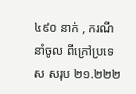៤៩០ នាក់ , ករណីនាំចូល ពីក្រៅប្រទេស សរុប ២១.២២២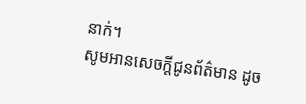នាក់។
សូមអានសេចក្ដីជូនព័ត៌មាន ដូច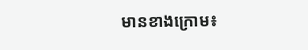មានខាងក្រោម៖